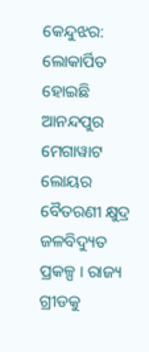କେନ୍ଦୁଝର: ଲୋକାର୍ପିତ ହୋଇଛି ଆନନ୍ଦପୁର ମେଗାୱାଟ ଲୋୟର ବୈତରଣୀ କ୍ଷୁଦ୍ର ଜଳବିଦ୍ୟୁତ ପ୍ରକଳ୍ପ । ରାଜ୍ୟ ଗ୍ରୀଡକୁ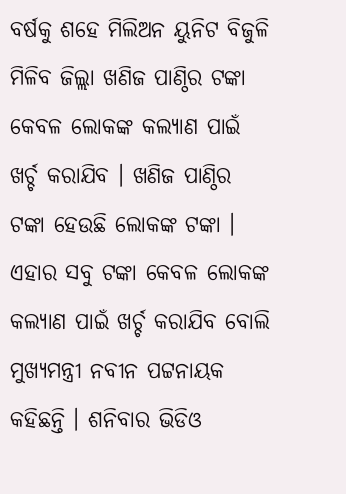ବର୍ଷକୁ ଶହେ ମିଲିଅନ ୟୁନିଟ ବିଜୁଳି ମିଳିବ ଜିଲ୍ଲା ଖଣିଜ ପାଣ୍ଠିର ଟଙ୍କା କେବଳ ଲୋକଙ୍କ କଲ୍ୟାଣ ପାଇଁ ଖର୍ଚ୍ଚ କରାଯିବ । ଖଣିଜ ପାଣ୍ଠିର ଟଙ୍କା ହେଉଛି ଲୋକଙ୍କ ଟଙ୍କା । ଏହାର ସବୁ ଟଙ୍କା କେବଳ ଲୋକଙ୍କ କଲ୍ୟାଣ ପାଇଁ ଖର୍ଚ୍ଚ କରାଯିବ ବୋଲି ମୁଖ୍ୟମନ୍ତ୍ରୀ ନବୀନ ପଟ୍ଟନାୟକ କହିଛନ୍ତି । ଶନିବାର ଭିଡିଓ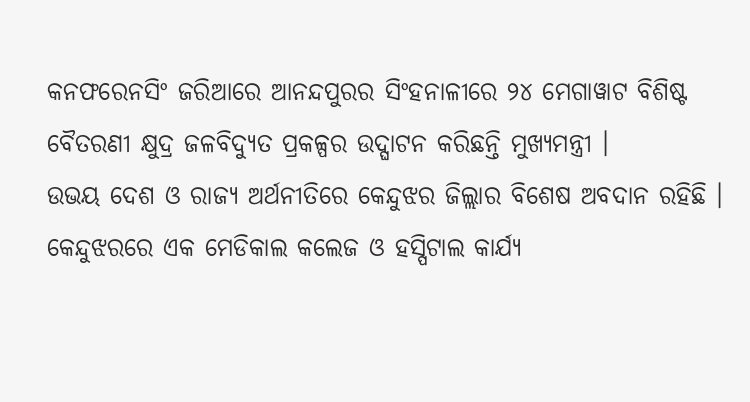କନଫରେନସିଂ ଜରିଆରେ ଆନନ୍ଦପୁରର ସିଂହନାଳୀରେ ୨୪ ମେଗାୱାଟ ବିଶିଷ୍ଟ ବୈତରଣୀ କ୍ଷୁଦ୍ର ଜଳବିଦ୍ୟୁତ ପ୍ରକଳ୍ପର ଉଦ୍ଘାଟନ କରିଛନ୍ତି ମୁଖ୍ୟମନ୍ତ୍ରୀ ।
ଉଭୟ ଦେଶ ଓ ରାଜ୍ୟ ଅର୍ଥନୀତିରେ କେନ୍ଦୁଝର ଜିଲ୍ଲାର ବିଶେଷ ଅବଦାନ ରହିଛି । କେନ୍ଦୁଝରରେ ଏକ ମେଡିକାଲ କଲେଜ ଓ ହସ୍ପିଟାଲ କାର୍ଯ୍ୟ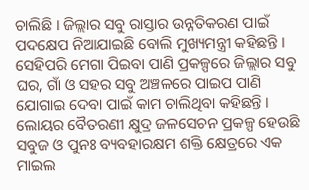ଚାଲିଛି । ଜିଲ୍ଲାର ସବୁ ରାସ୍ତାର ଉନ୍ନତିକରଣ ପାଇଁ ପଦକ୍ଷେପ ନିଆଯାଇଛି ବୋଲି ମୁଖ୍ୟମନ୍ତ୍ରୀ କହିଛନ୍ତି । ସେହିପରି ମେଗା ପିଇବା ପାଣି ପ୍ରକଳ୍ପରେ ଜିଲ୍ଲାର ସବୁ ଘର, ଗାଁ ଓ ସହର ସବୁ ଅଞ୍ଚଳରେ ପାଇପ ପାଣି ଯୋଗାଇ ଦେବା ପାଇଁ କାମ ଚାଲିଥିବା କହିଛନ୍ତି ।
ଲୋୟର ବୈତରଣୀ କ୍ଷୁଦ୍ର ଜଳସେଚନ ପ୍ରକଳ୍ପ ହେଉଛି ସବୁଜ ଓ ପୁନଃ ବ୍ୟବହାରକ୍ଷମ ଶକ୍ତି କ୍ଷେତ୍ରରେ ଏକ ମାଇଲ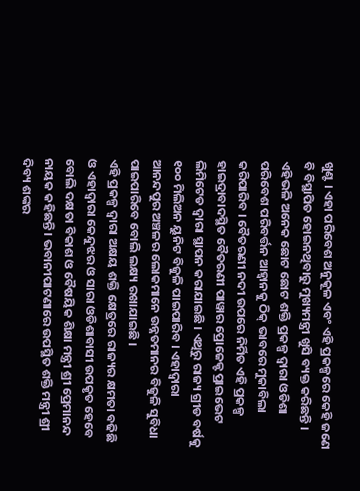ଖୁଣ୍ଟ । ଏହା ପରିବେଶ ଅନୁକୂଳ ଏବଂ ଏହି ପ୍ରକଳ୍ପରେ କେହି ଜଣେ ବି ବିସ୍ଥାପିତ ହୋଇନଥିବାରୁ ମୁଖ୍ୟମନ୍ତ୍ରୀ ଖୁସି ବ୍ୟକ୍ତ କରିଛନ୍ତି । ଏହିଭଳି ଅନେକ ଛୋଟ ଛୋଟ ଶକ୍ତି ପ୍ରକଳ୍ପ ଦ୍ବାରା ଓଡିଶା ପରିବେଶ ପରିବର୍ତ୍ତନ ଆହ୍ବାନକୁ ଠିକ୍ ଭାବରେ ମୁକାବିଲା କରିପାରିବ । ବୈତରଣୀ ନଦୀ ଉପରେ ନିର୍ମିତ ଏହି ପ୍ରକଳ୍ପ ହାଇଦ୍ରାବାଦସ୍ଥିତ ବୈତରଣୀ ପାୱାର ପ୍ରୋଜେକ୍ଟ ପ୍ରାଇଭେଟ ଲିମିଟେଡ ଦ୍ବାରା ସ୍ଥାପନ କରାଯାଇଛି । ଏଥିରୁ ରାଜ୍ୟ ଗ୍ରୀଡ ବର୍ଷକୁ ୧୦୦ ମିଲିଅନ ୟୁନିଟ ବିଜୁଳି ପାଇପାରିବ । ଏହାଦ୍ବାରା ଆନନ୍ଦପୁର ଅଞ୍ଚଳର ଲୋକମାନେ ଉନ୍ନତମାନର ବିଜୁଳି ସୁବିଧା ପାଇପାରିବେ ବୋଲି ଲକ୍ଷ୍ୟ ରଖାଯାଇଛି ।
ଏହି ପ୍ରକଳ୍ପ ଦ୍ବାରା ଅକ୍ଷୟ ଶକ୍ତି କ୍ଷେତ୍ରରେ ରାଜ୍ୟର କ୍ଷମତା ବଢିଛି ଓ ଏହାଦ୍ବାରା କେନ୍ଦୁଝର ଓ ସାରା ଓଡିଶାବାସୀ ଉପକୃତ ହେବେ ବୋଲି ଦକ୍ଷତା ବିକାଶ ଓ ବୈଷୟିକ ଶିକ୍ଷା ମନ୍ତ୍ରୀ ଶ୍ରୀ ପ୍ରେମାନନ୍ଦ ନାୟକ କହିଛନ୍ତି । ଭବାନୀପାଟଣାରେ ଉପସ୍ଥିତ ଶକ୍ତି ମନ୍ତ୍ରୀ ଶ୍ରୀ ଦିବ୍ୟ ଶଙ୍କର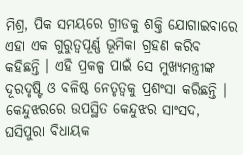ମିଶ୍ର, ପିକ ସମୟରେ ଗ୍ରୀଡକୁ ଶକ୍ତି ଯୋଗାଇବାରେ ଏହା ଏକ ଗୁରୁତ୍ବପୂର୍ଣ୍ଣ ଭୂମିକା ଗ୍ରହଣ କରିବ କହିଛନ୍ତି । ଏହି ପ୍ରକଳ୍ପ ପାଇଁ ସେ ମୁଖ୍ୟମନ୍ତ୍ରୀଙ୍କ ଦୂରଦୃଷ୍ଟି ଓ ବଳିଷ୍ଠ ନେତୃତ୍ବକୁ ପ୍ରଶଂସା କରିଛନ୍ତି ।
କେନ୍ଦୁଝରରେ ଉପସ୍ଥିତ କେନ୍ଦୁଝର ସାଂସଦ, ଘସିପୁରା ବିଧାୟକ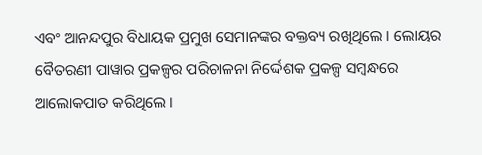ଏବଂ ଆନନ୍ଦପୁର ବିଧାୟକ ପ୍ରମୁଖ ସେମାନଙ୍କର ବକ୍ତବ୍ୟ ରଖିଥିଲେ । ଲୋୟର ବୈତରଣୀ ପାୱାର ପ୍ରକଳ୍ପର ପରିଚାଳନା ନିର୍ଦ୍ଦେଶକ ପ୍ରକଳ୍ପ ସମ୍ବନ୍ଧରେ ଆଲୋକପାତ କରିଥିଲେ ।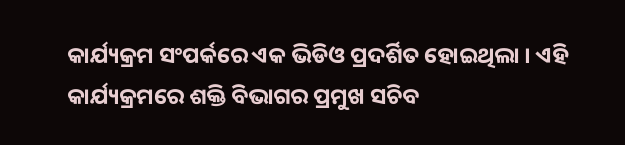କାର୍ଯ୍ୟକ୍ରମ ସଂପର୍କରେ ଏକ ଭିଡିଓ ପ୍ରଦର୍ଶିତ ହୋଇଥିଲା । ଏହି କାର୍ଯ୍ୟକ୍ରମରେ ଶକ୍ତି ବିଭାଗର ପ୍ରମୁଖ ସଚିବ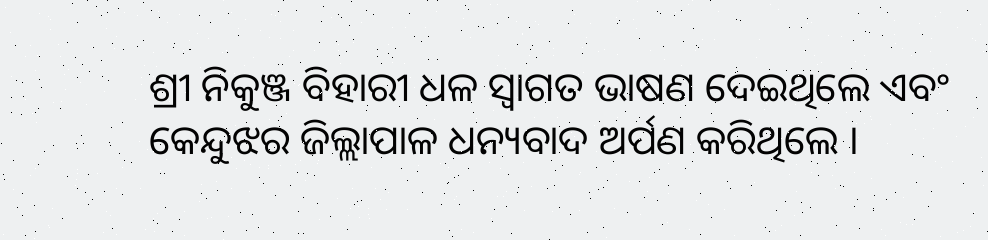ଶ୍ରୀ ନିକୁଞ୍ଜ ବିହାରୀ ଧଳ ସ୍ବାଗତ ଭାଷଣ ଦେଇଥିଲେ ଏବଂ କେନ୍ଦୁଝର ଜିଲ୍ଲାପାଳ ଧନ୍ୟବାଦ ଅର୍ପଣ କରିଥିଲେ ।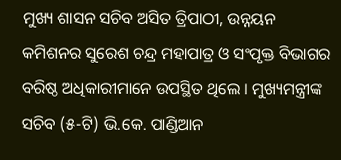ମୁଖ୍ୟ ଶାସନ ସଚିବ ଅସିତ ତ୍ରିପାଠୀ, ଉନ୍ନୟନ କମିଶନର ସୁରେଶ ଚନ୍ଦ୍ର ମହାପାତ୍ର ଓ ସଂପୃକ୍ତ ବିଭାଗର ବରିଷ୍ଠ ଅଧିକାରୀମାନେ ଉପସ୍ଥିତ ଥିଲେ । ମୁଖ୍ୟମନ୍ତ୍ରୀଙ୍କ ସଚିବ (୫-ଟି) ଭି.କେ. ପାଣ୍ଡିଆନ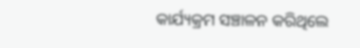କାର୍ଯ୍ୟକ୍ରମ ସଞ୍ଚାଳନ କରିଥିଲେ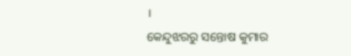।
କେନ୍ଦୁଝରରୁ ସନ୍ତୋଷ କୁମାର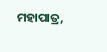ମହାପାତ୍ର,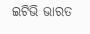ଇଟିଭି ଭାରତ